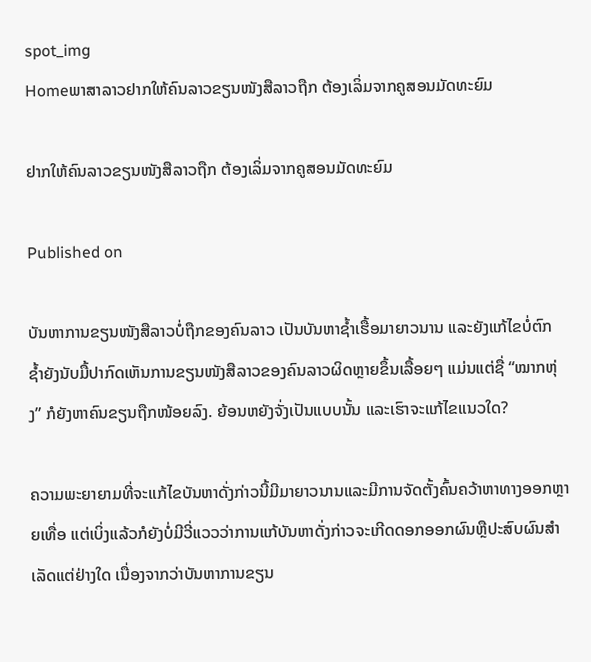spot_img
Homeພາສາລາວຢາກໃຫ້ຄົນລາວຂຽນໜັງສືລາວຖືກ ຕ້ອງເລິ່ມຈາກຄູສອນມັດທະຍົມ

ຢາກໃຫ້ຄົນລາວຂຽນໜັງສືລາວຖືກ ຕ້ອງເລິ່ມຈາກຄູສອນມັດທະຍົມ

Published on

ບັນຫາການຂຽນໜັງສືລາວບໍ່ຖືກຂອງຄົນລາວ ເປັນບັນຫາຊໍ້າເຮື້ອມາຍາວນານ ແລະຍັງແກ້ໄຂບໍ່ຕົກ ຊໍ້າຍັງນັບມື້ປາກົດເຫັນການຂຽນໜັງສືລາວຂອງຄົນລາວຜິດຫຼາຍຂຶ້ນເລື້ອຍໆ ແມ່ນແຕ່ຊື່ “ໝາກຫຸ່ງ” ກໍຍັງຫາຄົນຂຽນຖືກໜ້ອຍລົງ. ຍ້ອນຫຍັງຈັ່ງເປັນແບບນັ້ນ ແລະເຮົາຈະແກ້ໄຂແນວໃດ?

ຄວາມພະຍາຍາມທີ່ຈະແກ້ໄຂບັນຫາດັ່ງກ່າວນີ້ມີມາຍາວນານແລະມີການຈັດຕັ້ງຄົ້ນຄວ້າຫາທາງອອກຫຼາຍເທື່ອ ແຕ່ເບິ່ງແລ້ວກໍຍັງບໍ່ມີວີ່ແວວວ່າການແກ້ບັນຫາດັ່ງກ່າວຈະເກີດດອກອອກຜົນຫຼືປະສົບຜົນສຳເລັດແຕ່ຢ່າງໃດ ເນື່ອງຈາກວ່າບັນຫາການຂຽນ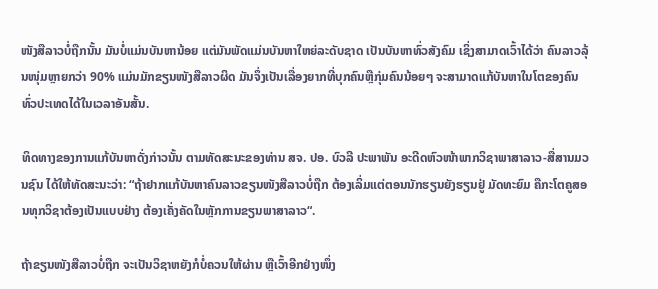ໜັງສືລາວບໍ່ຖືກນັ້ນ ມັນບໍ່ແມ່ນບັນຫານ້ອຍ ແຕ່ມັນພັດແມ່ນບັນຫາໃຫຍ່ລະດັບຊາດ ເປັນບັນຫາທົ່ວສັງຄົມ ເຊິ່ງສາມາດເວົ້າໄດ້ວ່າ ຄົນລາວລຸ້ນໜຸ່ມຫຼາຍກວ່າ 90% ແມ່ນມັກຂຽນໜັງສືລາວຜິດ ມັນຈຶ່ງເປັນເລື່ອງຍາກທີ່ບຸກຄົນຫຼືກຸ່ມຄົນນ້ອຍໆ ຈະສາມາດແກ້ບັນຫາໃນໂຕຂອງຄົນທົ່ວປະເທດໄດ້ໃນເວລາອັນສັ້ນ.

ທິດທາງຂອງການແກ້ບັນຫາດັ່ງກ່າວນັ້ນ ຕາມທັດສະນະຂອງທ່ານ ສຈ. ປອ. ບົວລີ ປະພາພັນ ອະດີດຫົວໜ້າພາກວິຊາພາສາລາວ-ສື່ສານມວນຊົນ ໄດ້ໃຫ້ທັດສະນະວ່າ: “ຖ້າຢາກແກ້ບັນຫາຄົນລາວຂຽນໜັງສືລາວບໍ່ຖືກ ຕ້ອງເລິ່ມແຕ່ຕອນນັກຮຽນຍັງຮຽນຢູ່ ມັດທະຍົມ ຄືກະໂຕຄູສອນທຸກວິຊາຕ້ອງເປັນແບບຢ່າງ ຕ້ອງເຄັ່ງຄັດໃນຫຼັກການຂຽນພາສາລາວ“.

ຖ້າຂຽນໜັງສືລາວບໍ່ຖືກ ຈະເປັນວິຊາຫຍັງກໍບໍ່ຄວນໃຫ້ຜ່ານ ຫຼືເວົ້າອີກຢ່າງໜຶ່ງ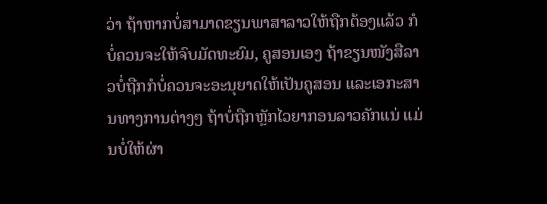ວ່າ ຖ້າຫາກບໍ່ສາມາດຂຽນພາສາລາວໃຫ້ຖືກຕ້ອງແລ້ວ ກໍບໍ່ຄວນຈະໃຫ້ຈົບມັດທະຍົມ, ຄູສອນເອງ ຖ້າຂຽນໜັງສືລາວບໍ່ຖືກກໍບໍ່ຄວນຈະອະນຸຍາດໃຫ້ເປັນຄູສອນ ແລະເອກະສານທາງການຕ່າງໆ ຖ້າບໍ່ຖືກຫຼັກໄວຍາກອນລາວຄັກແນ່ ແມ່ນບໍ່ໃຫ້ຜ່າ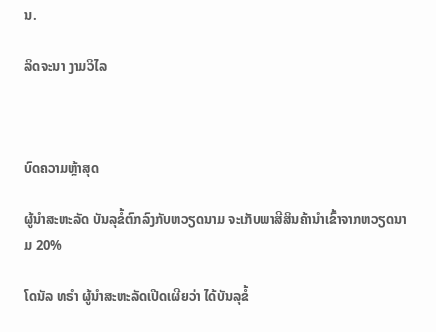ນ.

ລິດຈະນາ ງາມວິໄລ



ບົດຄວາມຫຼ້າສຸດ

ຜູ້ນຳສະຫະລັດ ບັນລຸຂໍ້ຕົກລົງກັບຫວຽດນາມ ຈະເກັບພາສີສິນຄ້ານຳເຂົ້າຈາກຫວຽດນາມ 20%

ໂດນັລ ທຣຳ ຜູ້ນຳສະຫະລັດເປີດເຜີຍວ່າ ໄດ້ບັນລຸຂໍ້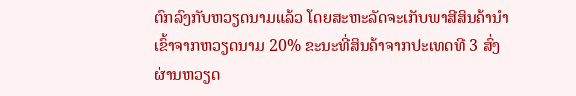ຕົກລົງກັບຫວຽດນາມແລ້ວ ໂດຍສະຫະລັດຈະເກັບພາສີສິນຄ້ານຳເຂົ້າຈາກຫວຽດນາມ 20% ຂະນະທີ່ສິນຄ້າຈາກປະເທດທີ 3 ສົ່ງຜ່ານຫວຽດ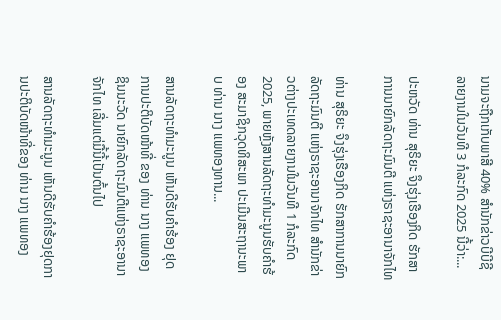ນາມຈະຖືກເກັບພາສີ 40% ສຳນັກຂ່າວບີບີຊີລາຍງານໃນວັນທີ 3 ກໍລະກົດ 2025 ນີ້ວ່າ:...

ປະຫວັດ ທ່ານ ສຸຣິຍະ ຈຶງຮຸ່ງເຮືອງກິດ ຮັກສາການນາຍົກລັດຖະມົນຕີ ແຫ່ງຣາຊະອານາຈັກໄທ

ທ່ານ ສຸຣິຍະ ຈຶງຮຸ່ງເຮືອງກິດ ຮັກສາການນາຍົກລັດຖະມົນຕີ ແຫ່ງຣາຊະອານາຈັກໄທ ສຳນັກຂ່າວຕ່າງປະເທດລາຍງານໃນວັນທີ 1 ກໍລະກົດ 2025, ພາຍຫຼັງສານລັດຖະທຳມະນູນຮັບຄຳຮ້ອງ ສະມາຊິກວຸດທິສະພາ ປະເມີນສະຖານະພາບ ທ່ານ ນາງ ແພທອງທານ...

ສານລັດຖະທຳມະນູນ ເຫັນດີຮັບຄຳຮ້ອງ ຢຸດການປະຕິບັດໜ້າທີ່ ຂອງ ທ່ານ ນາງ ແພທອງ ຊິນນະວັດ ນາຍົກລັດຖະມົນຕີແຫ່ງຣາຊະອານາຈັກໄທ ເລີ່ມແຕ່ມື້ນີ້ເປັນຕົ້ນໄປ

ສານລັດຖະທຳມະນູນ ເຫັນດີຮັບຄຳຮ້ອງຢຸດການປະຕິບັດໜ້າທີ່ຂອງ ທ່ານ ນາງ ແພທອງ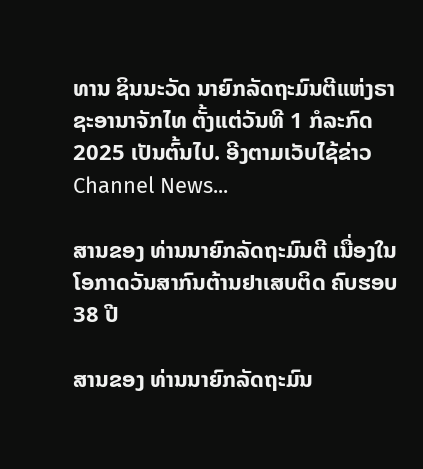ທານ ຊິນນະວັດ ນາຍົກລັດຖະມົນຕີແຫ່ງຣາຊະອານາຈັກໄທ ຕັ້ງແຕ່ວັນທີ 1 ກໍລະກົດ 2025 ເປັນຕົ້ນໄປ. ອີງຕາມເວັບໄຊ້ຂ່າວ Channel News...

ສານຂອງ ທ່ານນາຍົກລັດຖະມົນຕີ ເນື່ອງໃນໂອກາດວັນສາກົນຕ້ານຢາເສບຕິດ ຄົບຮອບ 38 ປີ

ສານຂອງ ທ່ານນາຍົກລັດຖະມົນ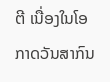ຕີ ເນື່ອງໃນໂອກາດວັນສາກົນ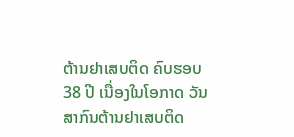ຕ້ານຢາເສບຕິດ ຄົບຮອບ 38 ປີ ເນື່ອງໃນໂອກາດ ວັນສາກົນຕ້ານຢາເສບຕິດ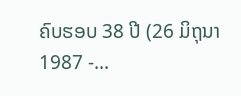ຄົບຮອບ 38 ປີ (26 ມິຖຸນາ 1987 -...